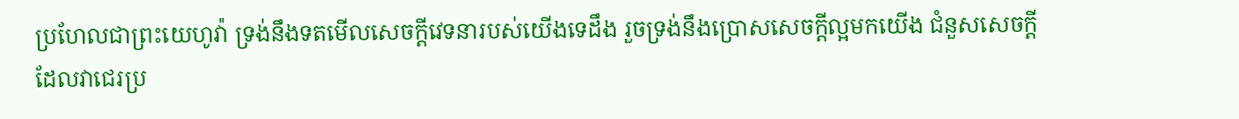ប្រហែលជាព្រះយេហូវ៉ា ទ្រង់នឹងទតមើលសេចក្ដីវេទនារបស់យើងទេដឹង រួចទ្រង់នឹងប្រោសសេចក្ដីល្អមកយើង ជំនួសសេចក្ដីដែលវាជេរប្រ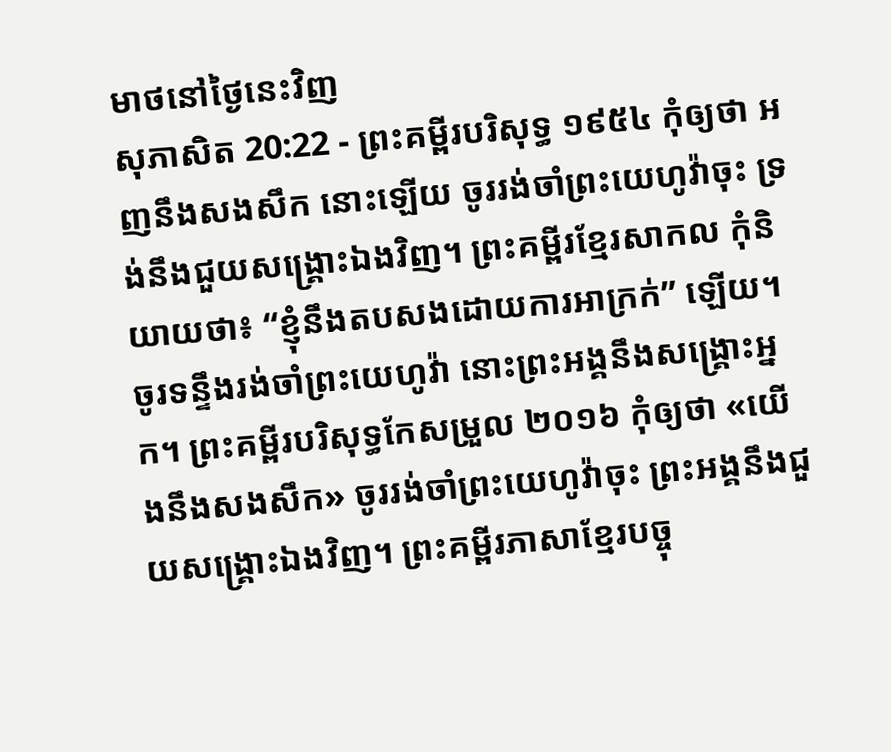មាថនៅថ្ងៃនេះវិញ
សុភាសិត 20:22 - ព្រះគម្ពីរបរិសុទ្ធ ១៩៥៤ កុំឲ្យថា អញនឹងសងសឹក នោះឡើយ ចូររង់ចាំព្រះយេហូវ៉ាចុះ ទ្រង់នឹងជួយសង្គ្រោះឯងវិញ។ ព្រះគម្ពីរខ្មែរសាកល កុំនិយាយថា៖ “ខ្ញុំនឹងតបសងដោយការអាក្រក់” ឡើយ។ ចូរទន្ទឹងរង់ចាំព្រះយេហូវ៉ា នោះព្រះអង្គនឹងសង្គ្រោះអ្នក។ ព្រះគម្ពីរបរិសុទ្ធកែសម្រួល ២០១៦ កុំឲ្យថា «យើងនឹងសងសឹក» ចូររង់ចាំព្រះយេហូវ៉ាចុះ ព្រះអង្គនឹងជួយសង្គ្រោះឯងវិញ។ ព្រះគម្ពីរភាសាខ្មែរបច្ចុ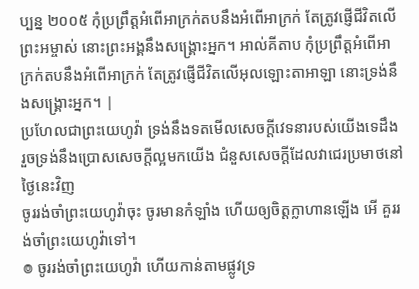ប្បន្ន ២០០៥ កុំប្រព្រឹត្តអំពើអាក្រក់តបនឹងអំពើអាក្រក់ តែត្រូវផ្ញើជីវិតលើព្រះអម្ចាស់ នោះព្រះអង្គនឹងសង្គ្រោះអ្នក។ អាល់គីតាប កុំប្រព្រឹត្តអំពើអាក្រក់តបនឹងអំពើអាក្រក់ តែត្រូវផ្ញើជីវិតលើអុលឡោះតាអាឡា នោះទ្រង់នឹងសង្គ្រោះអ្នក។ |
ប្រហែលជាព្រះយេហូវ៉ា ទ្រង់នឹងទតមើលសេចក្ដីវេទនារបស់យើងទេដឹង រួចទ្រង់នឹងប្រោសសេចក្ដីល្អមកយើង ជំនួសសេចក្ដីដែលវាជេរប្រមាថនៅថ្ងៃនេះវិញ
ចូររង់ចាំព្រះយេហូវ៉ាចុះ ចូរមានកំឡាំង ហើយឲ្យចិត្តក្លាហានឡើង អើ គួររង់ចាំព្រះយេហូវ៉ាទៅ។
៙ ចូររង់ចាំព្រះយេហូវ៉ា ហើយកាន់តាមផ្លូវទ្រ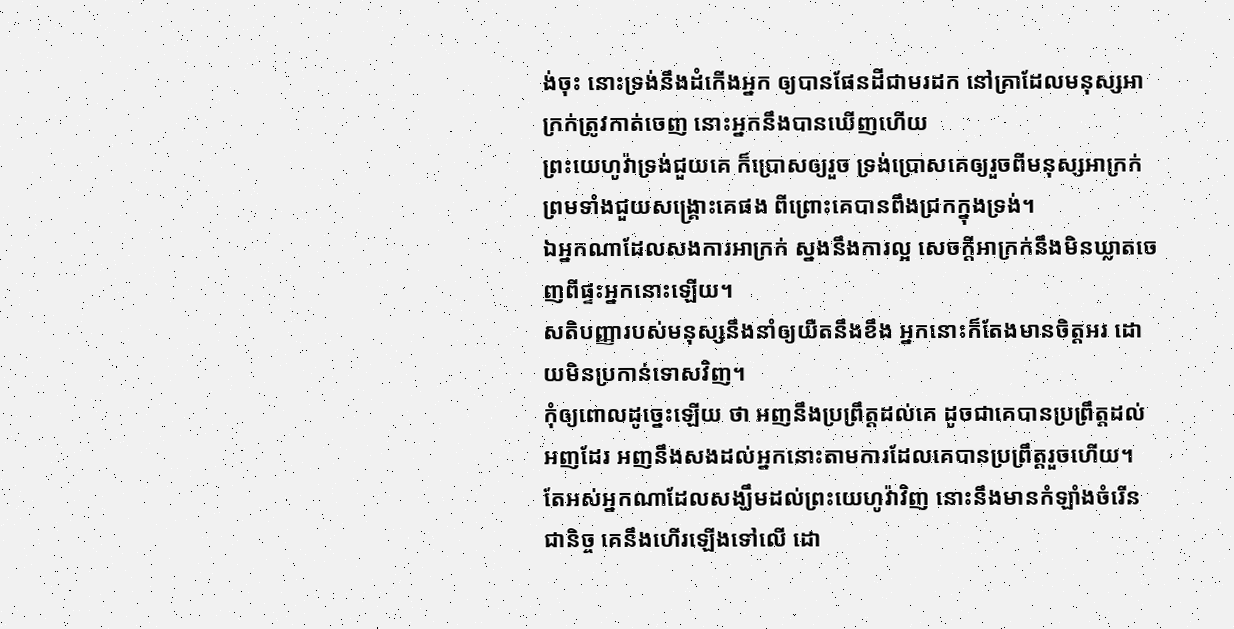ង់ចុះ នោះទ្រង់នឹងដំកើងអ្នក ឲ្យបានផែនដីជាមរដក នៅគ្រាដែលមនុស្សអាក្រក់ត្រូវកាត់ចេញ នោះអ្នកនឹងបានឃើញហើយ
ព្រះយេហូវ៉ាទ្រង់ជួយគេ ក៏ប្រោសឲ្យរួច ទ្រង់ប្រោសគេឲ្យរួចពីមនុស្សអាក្រក់ ព្រមទាំងជួយសង្គ្រោះគេផង ពីព្រោះគេបានពឹងជ្រកក្នុងទ្រង់។
ឯអ្នកណាដែលសងការអាក្រក់ ស្នងនឹងការល្អ សេចក្ដីអាក្រក់នឹងមិនឃ្លាតចេញពីផ្ទះអ្នកនោះឡើយ។
សតិបញ្ញារបស់មនុស្សនឹងនាំឲ្យយឺតនឹងខឹង អ្នកនោះក៏តែងមានចិត្តអរ ដោយមិនប្រកាន់ទោសវិញ។
កុំឲ្យពោលដូច្នេះឡើយ ថា អញនឹងប្រព្រឹត្តដល់គេ ដូចជាគេបានប្រព្រឹត្តដល់អញដែរ អញនឹងសងដល់អ្នកនោះតាមការដែលគេបានប្រព្រឹត្តរួចហើយ។
តែអស់អ្នកណាដែលសង្ឃឹមដល់ព្រះយេហូវ៉ាវិញ នោះនឹងមានកំឡាំងចំរើនជានិច្ច គេនឹងហើរឡើងទៅលើ ដោ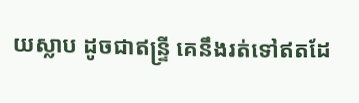យស្លាប ដូចជាឥន្ទ្រី គេនឹងរត់ទៅឥតដែ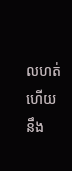លហត់ ហើយនឹង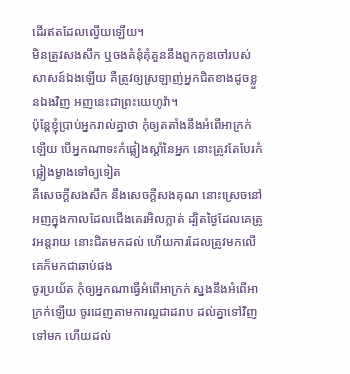ដើរឥតដែលល្វើយឡើយ។
មិនត្រូវសងសឹក ឬចងគំនុំគុំគួននឹងពួកកូនចៅរបស់សាសន៍ឯងឡើយ គឺត្រូវឲ្យស្រឡាញ់អ្នកជិតខាងដូចខ្លួនឯងវិញ អញនេះជាព្រះយេហូវ៉ា។
ប៉ុន្តែខ្ញុំប្រាប់អ្នករាល់គ្នាថា កុំឲ្យតតាំងនឹងអំពើអាក្រក់ឡើយ បើអ្នកណាទះកំផ្លៀងស្តាំនៃអ្នក នោះត្រូវតែបែរកំផ្លៀងម្ខាងទៅឲ្យទៀត
គឺសេចក្ដីសងសឹក នឹងសេចក្ដីសងគុណ នោះស្រេចនៅអញក្នុងកាលដែលជើងគេរអិលភ្លាត់ ដ្បិតថ្ងៃដែលគេត្រូវអន្តរាយ នោះជិតមកដល់ ហើយការដែលត្រូវមកលើគេក៏មកជាឆាប់ផង
ចូរប្រយ័ត កុំឲ្យអ្នកណាធ្វើអំពើអាក្រក់ ស្នងនឹងអំពើអាក្រក់ឡើយ ចូរដេញតាមការល្អជាដរាប ដល់គ្នាទៅវិញទៅមក ហើយដល់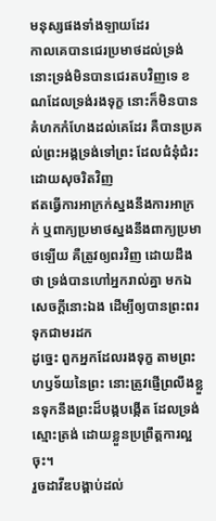មនុស្សផងទាំងឡាយដែរ
កាលគេបានជេរប្រមាថដល់ទ្រង់ នោះទ្រង់មិនបានជេរតបវិញទេ ខណដែលទ្រង់រងទុក្ខ នោះក៏មិនបានគំហកកំហែងដល់គេដែរ គឺបានប្រគល់ព្រះអង្គទ្រង់ទៅព្រះ ដែលជំនុំជំរះដោយសុចរិតវិញ
ឥតធ្វើការអាក្រក់ស្នងនឹងការអាក្រក់ ឬពាក្យប្រមាថស្នងនឹងពាក្យប្រមាថឡើយ គឺត្រូវឲ្យពរវិញ ដោយដឹងថា ទ្រង់បានហៅអ្នករាល់គ្នា មកឯសេចក្ដីនោះឯង ដើម្បីឲ្យបានព្រះពរទុកជាមរដក
ដូច្នេះ ពួកអ្នកដែលរងទុក្ខ តាមព្រះហឫទ័យនៃព្រះ នោះត្រូវផ្ញើព្រលឹងខ្លួនទុកនឹងព្រះដ៏បង្កបង្កើត ដែលទ្រង់ស្មោះត្រង់ ដោយខ្លួនប្រព្រឹត្តការល្អចុះ។
រួចដាវីឌបង្គាប់ដល់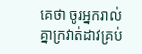គេថា ចូរអ្នករាល់គ្នាក្រវាត់ដាវគ្រប់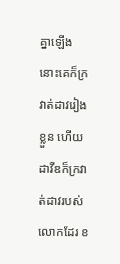គ្នាឡើង នោះគេក៏ក្រវាត់ដាវរៀងខ្លួន ហើយដាវីឌក៏ក្រវាត់ដាវរបស់លោកដែរ ខ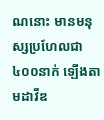ណនោះ មានមនុស្សប្រហែលជា៤០០នាក់ ឡើងតាមដាវីឌ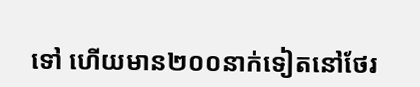ទៅ ហើយមាន២០០នាក់ទៀតនៅថែរ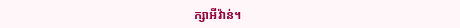ក្សាអីវ៉ាន់។